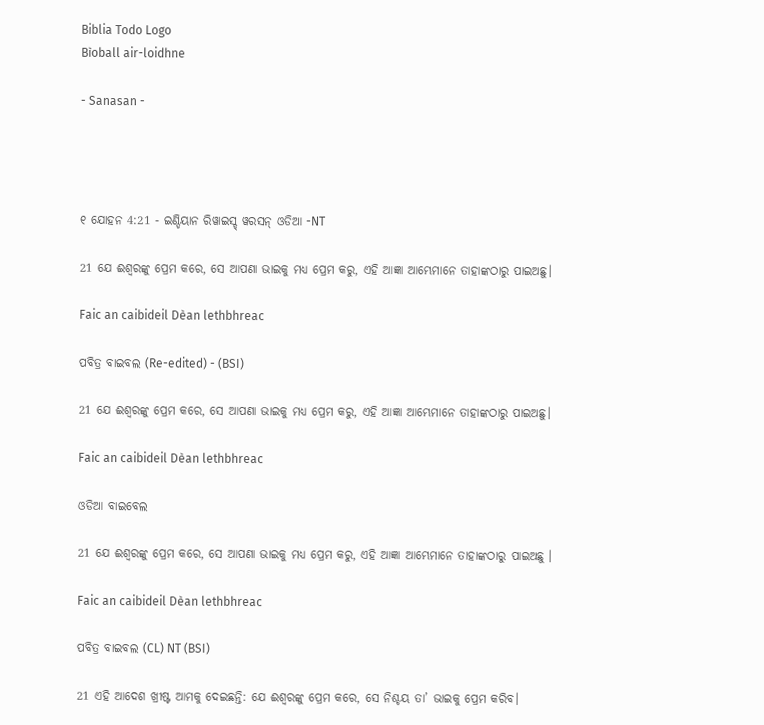Biblia Todo Logo
Bìoball air-loidhne

- Sanasan -




୧ ଯୋହନ 4:21 - ଇଣ୍ଡିୟାନ ରିୱାଇସ୍ଡ୍ ୱରସନ୍ ଓଡିଆ -NT

21 ଯେ ଈଶ୍ବରଙ୍କୁ ପ୍ରେମ କରେ, ସେ ଆପଣା ଭାଇକୁ ମଧ୍ୟ ପ୍ରେମ କରୁ, ଏହି ଆଜ୍ଞା ଆମ୍ଭେମାନେ ତାହାଙ୍କଠାରୁ ପାଇଅଛୁ।

Faic an caibideil Dèan lethbhreac

ପବିତ୍ର ବାଇବଲ (Re-edited) - (BSI)

21 ଯେ ଈଶ୍ଵରଙ୍କୁ ପ୍ରେମ କରେ, ସେ ଆପଣା ଭାଇକୁ ମଧ୍ୟ ପ୍ରେମ କରୁ, ଏହି ଆଜ୍ଞା ଆମ୍ଭେମାନେ ତାହାଙ୍କଠାରୁ ପାଇଅଛୁ।

Faic an caibideil Dèan lethbhreac

ଓଡିଆ ବାଇବେଲ

21 ଯେ ଈଶ୍ୱରଙ୍କୁ ପ୍ରେମ କରେ, ସେ ଆପଣା ଭାଇକୁ ମଧ୍ୟ ପ୍ରେମ କରୁ, ଏହି ଆଜ୍ଞା ଆମ୍ଭେମାନେ ତାହାଙ୍କଠାରୁ ପାଇଅଛୁ ।

Faic an caibideil Dèan lethbhreac

ପବିତ୍ର ବାଇବଲ (CL) NT (BSI)

21 ଏହି ଆଦେଶ ଖ୍ରୀଷ୍ଟ ଆମକୁ ଦେଇଛନ୍ତି: ଯେ ଈଶ୍ୱରଙ୍କୁ ପ୍ରେମ କରେ, ସେ ନିଶ୍ଚୟ ତା’ ଭାଇକୁ ପ୍ରେମ କରିବ।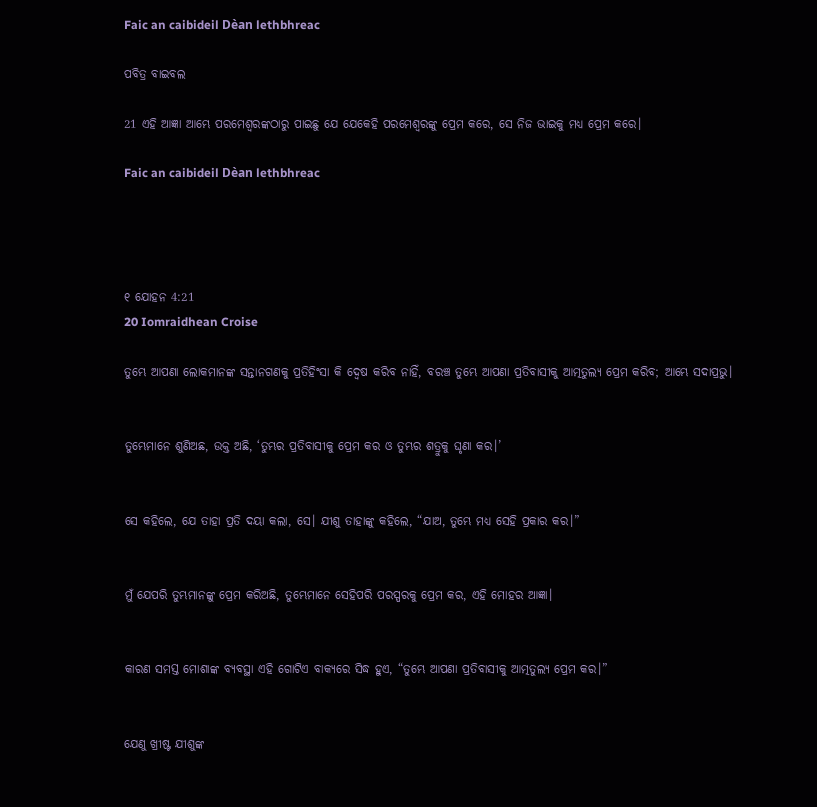Faic an caibideil Dèan lethbhreac

ପବିତ୍ର ବାଇବଲ

21 ଏହି ଆଜ୍ଞା ଆମ୍ଭେ ପରମେଶ୍ୱରଙ୍କଠାରୁ ପାଇଛୁ ଯେ ଯେକେହି ପରମେଶ୍ୱରଙ୍କୁ ପ୍ରେମ କରେ, ସେ ନିଜ ଭାଇକୁ ମଧ୍ୟ ପ୍ରେମ କରେ।

Faic an caibideil Dèan lethbhreac




୧ ଯୋହନ 4:21
20 Iomraidhean Croise

ତୁମ୍ଭେ ଆପଣା ଲୋକମାନଙ୍କ ସନ୍ତାନଗଣକୁ ପ୍ରତିହିଂସା କି ଦ୍ୱେଷ କରିବ ନାହିଁ, ବରଞ୍ଚ ତୁମ୍ଭେ ଆପଣା ପ୍ରତିବାସୀକୁ ଆତ୍ମତୁଲ୍ୟ ପ୍ରେମ କରିବ; ଆମ୍ଭେ ସଦାପ୍ରଭୁ।


ତୁମ୍ଭେମାନେ ଶୁଣିଅଛ, ଉକ୍ତ ଅଛି, ‘ତୁମ୍ଭର ପ୍ରତିବାସୀକୁ ପ୍ରେମ କର ଓ ତୁମ୍ଭର ଶତ୍ରୁକୁ ଘୃଣା କର।’


ସେ କହିଲେ, ଯେ ତାହା ପ୍ରତି ଦୟା କଲା, ସେ। ଯୀଶୁ ତାହାଙ୍କୁ କହିଲେ, “ଯାଅ, ତୁମ୍ଭେ ମଧ୍ୟ ସେହି ପ୍ରକାର କର।”


ମୁଁ ଯେପରି ତୁମ୍ଭମାନଙ୍କୁ ପ୍ରେମ କରିଅଛି, ତୁମ୍ଭେମାନେ ସେହିପରି ପରସ୍ପରକୁ ପ୍ରେମ କର, ଏହି ମୋହର ଆଜ୍ଞା।


କାରଣ ସମସ୍ତ ମୋଶାଙ୍କ ବ୍ୟବସ୍ଥା ଏହି ଗୋଟିଏ ବାକ୍ୟରେ ସିଦ୍ଧ ହୁଏ, “ତୁମ୍ଭେ ଆପଣା ପ୍ରତିବାସୀକୁ ଆତ୍ମତୁଲ୍ୟ ପ୍ରେମ କର।”


ଯେଣୁ ଖ୍ରୀଷ୍ଟ ଯୀଶୁଙ୍କ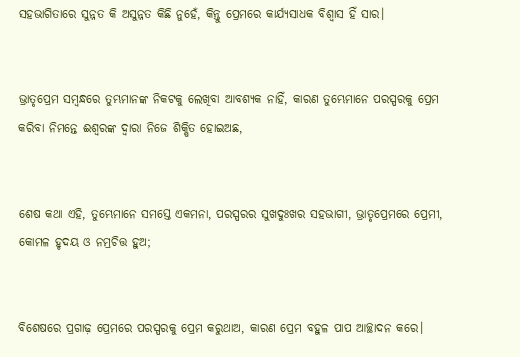ସହଭାଗିତାରେ ସୁନ୍ନତ କି ଅସୁନ୍ନତ କିଛି ନୁହେଁ, କିନ୍ତୁ ପ୍ରେମରେ କାର୍ଯ୍ୟସାଧକ ବିଶ୍ୱାସ ହିଁ ସାର।


ଭ୍ରାତୃପ୍ରେମ ସମ୍ବନ୍ଧରେ ତୁମ୍ଭମାନଙ୍କ ନିକଟକୁ ଲେଖିବା ଆବଶ୍ୟକ ନାହିଁ, କାରଣ ତୁମ୍ଭେମାନେ ପରସ୍ପରକୁ ପ୍ରେମ କରିବା ନିମନ୍ତେ ଈଶ୍ବରଙ୍କ ଦ୍ୱାରା ନିଜେ ଶିକ୍ଷିତ ହୋଇଅଛ,


ଶେଷ କଥା ଏହି, ତୁମ୍ଭେମାନେ ସମସ୍ତେ ଏକମନା, ପରସ୍ପରର ସୁଖଦୁଃଖର ସହଭାଗୀ, ଭ୍ରାତୃପ୍ରେମରେ ପ୍ରେମୀ, କୋମଳ ହୃଦୟ ଓ ନମ୍ରଚିତ୍ତ ହୁଅ;


ବିଶେଷରେ ପ୍ରଗାଢ଼ ପ୍ରେମରେ ପରସ୍ପରକୁ ପ୍ରେମ କରୁଥାଅ, କାରଣ ପ୍ରେମ ବହୁଳ ପାପ ଆଚ୍ଛାଦନ କରେ।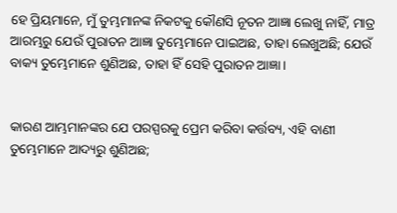ହେ ପ୍ରିୟମାନେ, ମୁଁ ତୁମ୍ଭମାନଙ୍କ ନିକଟକୁ କୌଣସି ନୂତନ ଆଜ୍ଞା ଲେଖୁ ନାହିଁ, ମାତ୍ର ଆରମ୍ଭରୁ ଯେଉଁ ପୁରାତନ ଆଜ୍ଞା ତୁମ୍ଭେମାନେ ପାଇଅଛ, ତାହା ଲେଖୁଅଛି; ଯେଉଁ ବାକ୍ୟ ତୁମ୍ଭେମାନେ ଶୁଣିଅଛ, ତାହା ହିଁ ସେହି ପୁରାତନ ଆଜ୍ଞା।


କାରଣ ଆମ୍ଭମାନଙ୍କର ଯେ ପରସ୍ପରକୁ ପ୍ରେମ କରିବା କର୍ତ୍ତବ୍ୟ, ଏହି ବାଣୀ ତୁମ୍ଭେମାନେ ଆଦ୍ୟରୁ ଶୁଣିଅଛ;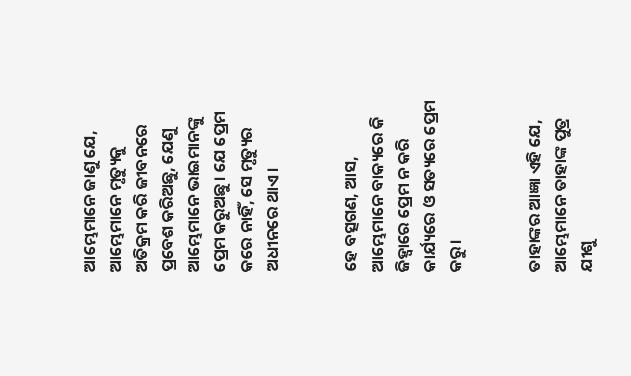ଆମ୍ଭେମାନେ ଜାଣୁ ଯେ, ଆମ୍ଭେମାନେ ମୃତ୍ୟୁକୁ ଅତିକ୍ରମ କରି ଜୀବନରେ ପ୍ରବେଶ କରିଅଛୁ, ଯେଣୁ ଆମ୍ଭେମାନେ ଭାଇମାନଙ୍କୁ ପ୍ରେମ କରୁଅଛୁ। ଯେ ପ୍ରେମ କରେ ନାହିଁ, ସେ ମୃତ୍ୟୁର ଅଧୀନରେ ଥାଏ।


ହେ ବତ୍ସଗଣ, ଆସ, ଆମ୍ଭେମାନେ ବାକ୍ୟରେ କି ଜିହ୍ୱାରେ ପ୍ରେମ ନ କରି କାର୍ଯ୍ୟରେ ଓ ସତ୍ୟରେ ପ୍ରେମ କରୁ।


ତାହାଙ୍କର ଆଜ୍ଞା ଏହି ଯେ, ଆମ୍ଭେମାନେ ତାହାଙ୍କ ପୁତ୍ର ଯୀଶୁ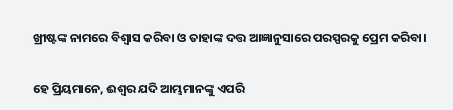ଖ୍ରୀଷ୍ଟଙ୍କ ନାମରେ ବିଶ୍ୱାସ କରିବା ଓ ତାହାଙ୍କ ଦତ୍ତ ଆଜ୍ଞାନୁସାରେ ପରସ୍ପରକୁ ପ୍ରେମ କରିବା।


ହେ ପ୍ରିୟମାନେ, ଈଶ୍ବର ଯଦି ଆମ୍ଭମାନଙ୍କୁ ଏପରି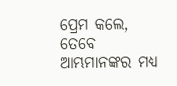ପ୍ରେମ କଲେ, ତେବେ ଆମ୍ଭମାନଙ୍କର ମଧ୍ୟ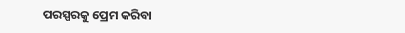ପରସ୍ପରକୁ ପ୍ରେମ କରିବା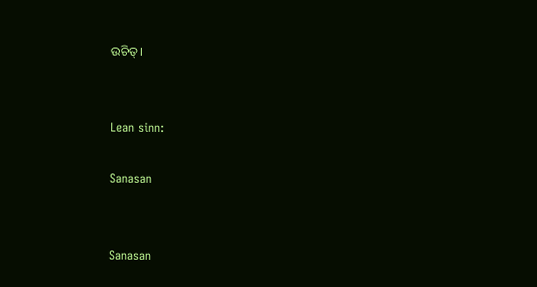ଉଚିତ୍।


Lean sinn:

Sanasan


Sanasan